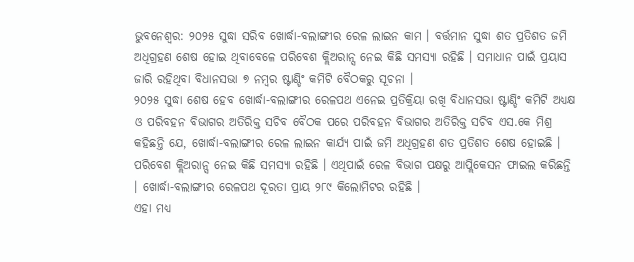ଭୁବନେଶ୍ବର: ୨୦୨୫ ସୁଦ୍ଧା ସରିବ ଖୋର୍ଦ୍ଧା-ବଲାଙ୍ଗୀର ରେଳ ଲାଇନ କାମ । ବର୍ତ୍ତମାନ ସୁଦ୍ଧା ଶତ ପ୍ରତିଶତ ଜମି ଅଧିଗ୍ରହଣ ଶେଷ ହୋଇ ଥିବାବେଳେ ପରିବେଶ କ୍ଲିଅରାନ୍ସ ନେଇ କିଛି ସମସ୍ୟା ରହିଛି । ସମାଧାନ ପାଇଁ ପ୍ରୟାସ ଜାରି ରହିଥିବା ବିଧାନସଭା ୭ ନମ୍ବର ଷ୍ଟାଣ୍ଡିଂ କମିଟି ବୈଠକରୁ ସୂଚନା ।
୨୦୨୫ ସୁଦ୍ଧା ଶେଷ ହେବ ଖୋର୍ଦ୍ଧା-ବଲାଙ୍ଗୀର ରେଳପଥ ଏନେଇ ପ୍ରତିକ୍ରିୟା ରଖି ବିଧାନସଭା ଷ୍ଟାଣ୍ଡିଂ କମିଟି ଅଧ୍ୟକ୍ଷ ଓ ପରିବହନ ବିଭାଗର ଅତିରିକ୍ତ ସଚିବ ବୈଠକ ପରେ ପରିବହନ ବିଭାଗର ଅତିରିକ୍ତ ସଚିବ ଏସ.କେ ମିଶ୍ର କହିଛନ୍ତି ଯେ, ଖୋର୍ଦ୍ଧା-ବଲାଙ୍ଗୀର ରେଳ ଲାଇନ କାର୍ଯ୍ୟ ପାଇଁ ଜମି ଅଧିଗ୍ରହଣ ଶତ ପ୍ରତିଶତ ଶେଷ ହୋଇଛି । ପରିବେଶ କ୍ଲିଅରାନ୍ସ ନେଇ କିଛି ସମସ୍ୟା ରହିଛି । ଏଥିପାଇଁ ରେଳ ବିଭାଗ ପକ୍ଷରୁ ଆପ୍ଲିକେସନ ଫାଇଲ କରିଛନ୍ତି । ଖୋର୍ଦ୍ଧା-ବଲାଙ୍ଗୀର ରେଳପଥ ଦୂରତା ପ୍ରାୟ ୨୮୯ କିଲୋମିଟର ରହିଛି ।
ଏହା ମଧ୍ୟ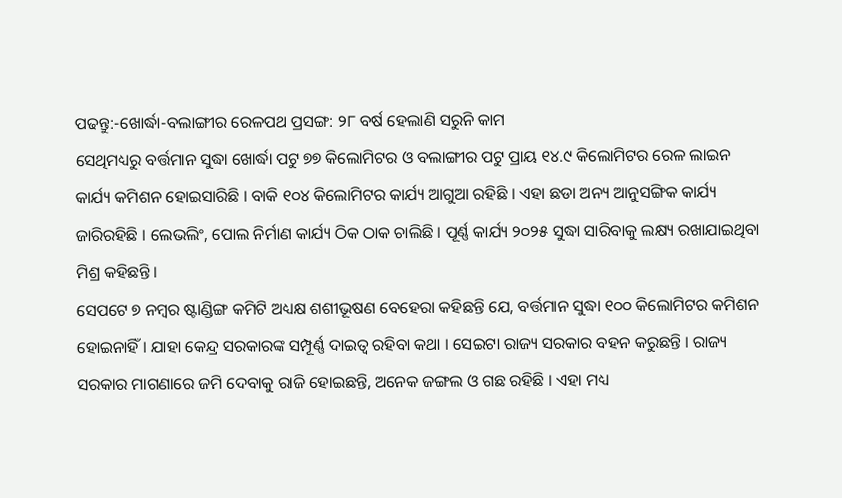ପଢନ୍ତୁ:-ଖୋର୍ଦ୍ଧା-ବଲାଙ୍ଗୀର ରେଳପଥ ପ୍ରସଙ୍ଗ: ୨୮ ବର୍ଷ ହେଲାଣି ସରୁନି କାମ
ସେଥିମଧ୍ୟରୁ ବର୍ତ୍ତମାନ ସୁଦ୍ଧା ଖୋର୍ଦ୍ଧା ପଟୁ ୭୭ କିଲୋମିଟର ଓ ବଲାଙ୍ଗୀର ପଟୁ ପ୍ରାୟ ୧୪.୯ କିଲୋମିଟର ରେଳ ଲାଇନ କାର୍ଯ୍ୟ କମିଶନ ହୋଇସାରିଛି । ବାକି ୧୦୪ କିଲୋମିଟର କାର୍ଯ୍ୟ ଆଗୁଆ ରହିଛି । ଏହା ଛଡା ଅନ୍ୟ ଆନୁସଙ୍ଗିକ କାର୍ଯ୍ୟ ଜାରିରହିଛି । ଲେଭଲିଂ, ପୋଲ ନିର୍ମାଣ କାର୍ଯ୍ୟ ଠିକ ଠାକ ଚାଲିଛି । ପୂର୍ଣ୍ଣ କାର୍ଯ୍ୟ ୨୦୨୫ ସୁଦ୍ଧା ସାରିବାକୁ ଲକ୍ଷ୍ୟ ରଖାଯାଇଥିବା ମିଶ୍ର କହିଛନ୍ତି ।
ସେପଟେ ୭ ନମ୍ବର ଷ୍ଟାଣ୍ଡିଙ୍ଗ କମିଟି ଅଧ୍ୟକ୍ଷ ଶଶୀଭୂଷଣ ବେହେରା କହିଛନ୍ତି ଯେ, ବର୍ତ୍ତମାନ ସୁଦ୍ଧା ୧୦୦ କିଲୋମିଟର କମିଶନ ହୋଇନାହିଁ । ଯାହା କେନ୍ଦ୍ର ସରକାରଙ୍କ ସମ୍ପୂର୍ଣ୍ଣ ଦାଇତ୍ୱ ରହିବା କଥା । ସେଇଟା ରାଜ୍ୟ ସରକାର ବହନ କରୁଛନ୍ତି । ରାଜ୍ୟ ସରକାର ମାଗଣାରେ ଜମି ଦେବାକୁ ରାଜି ହୋଇଛନ୍ତି, ଅନେକ ଜଙ୍ଗଲ ଓ ଗଛ ରହିଛି । ଏହା ମଧ୍ୟ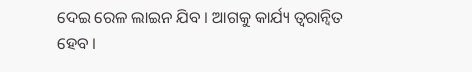ଦେଇ ରେଳ ଲାଇନ ଯିବ । ଆଗକୁ କାର୍ଯ୍ୟ ତ୍ୱରାନ୍ୱିତ ହେବ ।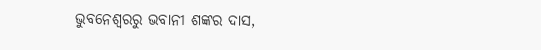ଭୁବନେଶ୍ବରରୁ ଭବାନୀ ଶଙ୍କର ଦାସ,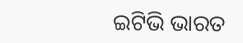ଇଟିଭି ଭାରତ